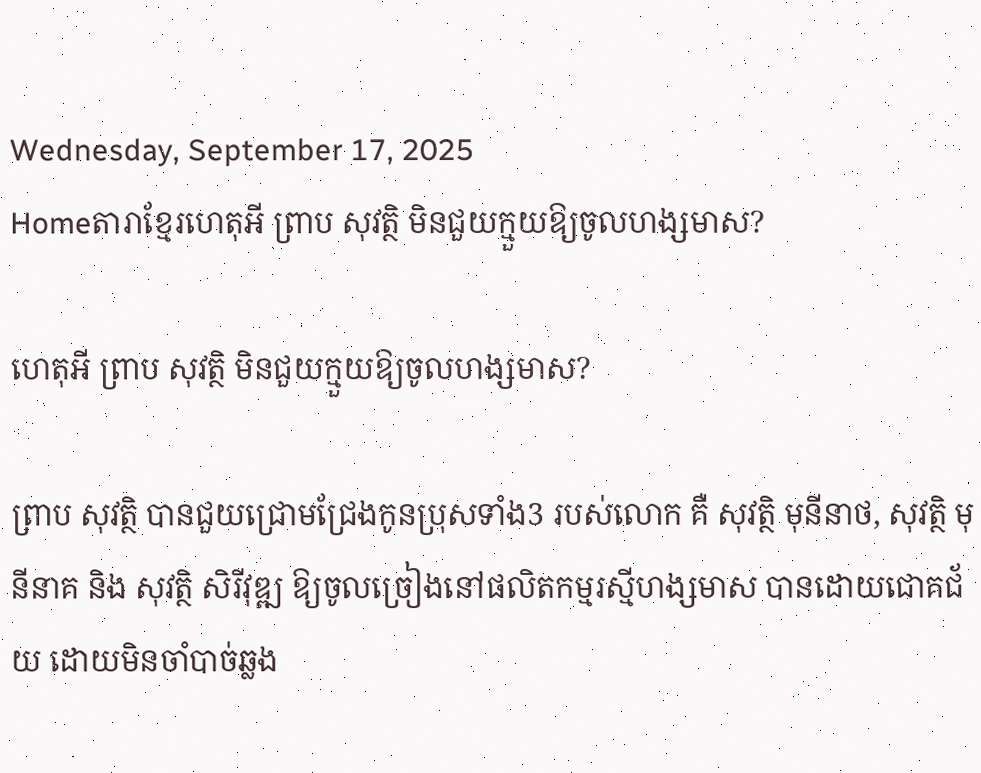Wednesday, September 17, 2025
Homeតារាខ្មែរហេតុអី ព្រាប សុវត្ថិ មិនជួយក្មួយឱ្យចូលហង្សមាស?

ហេតុអី ព្រាប សុវត្ថិ មិនជួយក្មួយឱ្យចូលហង្សមាស?

ព្រាប សុវត្ថិ បានជួយជ្រោមជ្រែងកូនប្រុសទាំង3 របស់លោក គឺ សុវត្ថិ មុនីនាថ, សុវត្ថិ មុនីនាគ និង សុវត្ថិ សិរីវុឌ្ឍ ឱ្យចូលច្រៀងនៅផលិតកម្មរស្មីហង្សមាស បានដោយជោគជ័យ ដោយមិនចាំបាច់ឆ្លង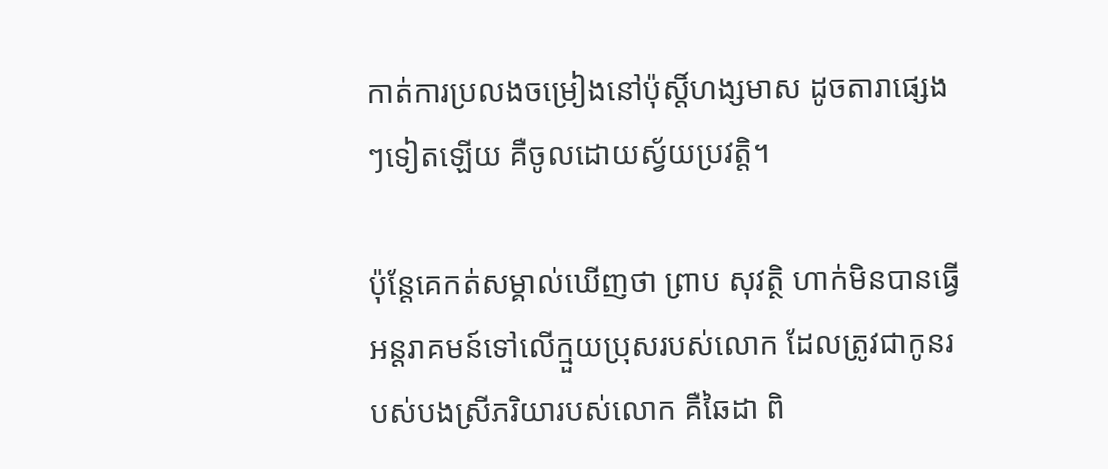កាត់ការប្រលងចម្រៀងនៅប៉ុស្តិ៍ហង្សមាស ដូចតារាផ្សេងៗទៀតឡើយ គឺចូលដោយស្វ័យប្រវត្តិ។

ប៉ុន្តែគេកត់សម្គាល់ឃើញថា ព្រាប សុវត្ថិ ហាក់មិនបានធ្វើអន្តរាគមន៍ទៅលើក្មួយប្រុសរបស់លោក ដែលត្រូវជាកូនរបស់បងស្រីភរិយារបស់លោក គឺឆៃដា ពិ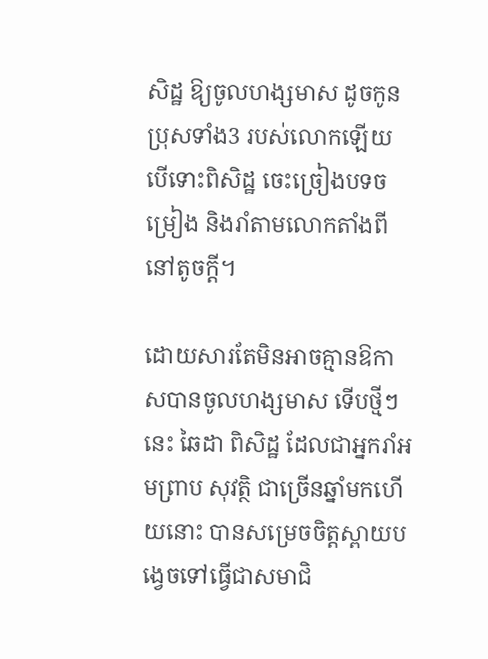សិដ្ឋ ឱ្យចូលហង្សមាស ដូចកូនប្រុសទាំង3 របស់លោកឡើយ បើទោះពិសិដ្ឋ ចេះច្រៀងបទចម្រៀង និងរាំតាមលោកតាំងពីនៅតូចក្តី។

ដោយសារតែមិនអាចគ្មានឱកាសបានចូលហង្សមាស ទើបថ្មីៗនេះ ឆៃដា ពិសិដ្ឋ ដែលជាអ្នករាំអមព្រាប សុវត្ថិ ជាច្រើនឆ្នាំមកហើយនោះ បានសម្រេចចិត្តស្ពាយបង្វេចទៅធ្វើជាសមាជិ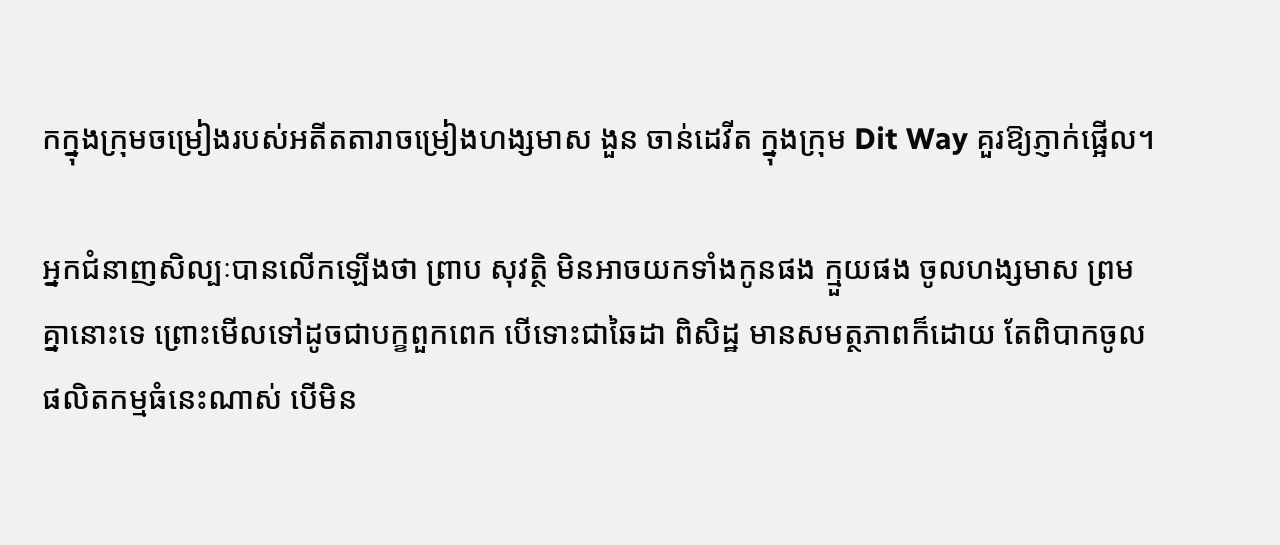កក្នុងក្រុមចម្រៀងរបស់អតីតតារាចម្រៀងហង្សមាស ងួន ចាន់ដេវីត ក្នុងក្រុម Dit Way គួរឱ្យភ្ញាក់ផ្អើល។

អ្នកជំនាញសិល្បៈបានលើកឡើងថា ព្រាប សុវត្ថិ មិនអាចយកទាំងកូនផង ក្មួយផង ចូលហង្សមាស ព្រមគ្នានោះទេ ព្រោះមើលទៅដូចជាបក្ខពួកពេក បើទោះជាឆៃដា ពិសិដ្ឋ មានសមត្ថភាពក៏ដោយ តែពិបាកចូលផលិតកម្មធំនេះណាស់ បើមិន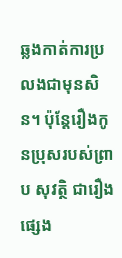ឆ្លងកាត់ការប្រលងជាមុនសិន។ ប៉ុន្តែរឿងកូនប្រុសរបស់ព្រាប សុវត្ថិ ជារឿងផ្សេង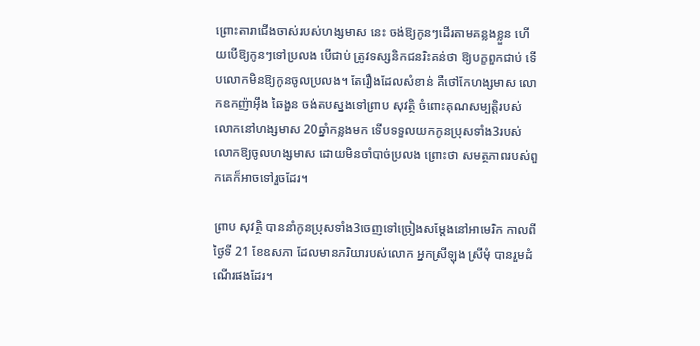ព្រោះតារាជើងចាស់របស់ហង្សមាស នេះ ចង់ឱ្យកូនៗដើរតាមគន្លងខ្លួន ហើយបើឱ្យកូនៗទៅប្រលង បើជាប់ ត្រូវទស្សនិកជនរិះគន់ថា ឱ្យបក្ខពួកជាប់ ទើបលោកមិនឱ្យកូនចូលប្រលង។ តែរឿងដែលសំខាន់ គឺថៅកែហង្សមាស លោកឧកញ៉ាអ៊ឹង ឆៃងួន ចង់តបស្នងទៅព្រាប សុវត្ថិ ចំពោះគុណសម្បត្តិរបស់លោកនៅហង្សមាស 20ឆ្នាំកន្លងមក ទើបទទួលយកកូនប្រុសទាំង3របស់លោកឱ្យចូលហង្សមាស ដោយមិនចាំបាច់ប្រលង ព្រោះថា សមត្ថភាពរបស់ពួកគេក៏អាចទៅរួចដែរ។

ព្រាប សុវត្ថិ បាននាំកូនប្រុសទាំង3ចេញទៅច្រៀងសម្តែងនៅអាមេរិក កាលពីថ្ងៃទី 21 ខែឧសភា ដែលមានភរិយារបស់លោក អ្នកស្រីឡុង ស្រីមុំ បានរួមដំណើរផងដែរ។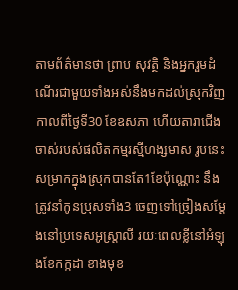តាមព័ត៌មានថា ព្រាប សុវត្ថិ និងអ្នករួមដំណើរជាមួយទាំងអស់នឹងមកដល់ស្រុកវិញ កាលពីថ្ងៃទី30 ខែឧសភា ហើយតារាជើងចាស់របស់ផលិតកម្មរស្មីហង្សមាស រូបនេះ សម្រាកក្នុងស្រុកបានតែ1ខែប៉ុណ្ណោះ នឹងត្រូវនាំកូនប្រុសទាំង3 ចេញទៅច្រៀងសម្តែងនៅប្រទេសអូស្ត្រាលី រយៈពេលខ្លីនៅអំឡុងខែកក្កដា ខាងមុខ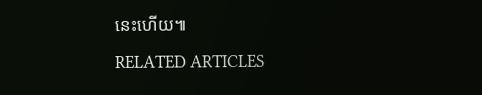នេះហើយ៕

RELATED ARTICLES